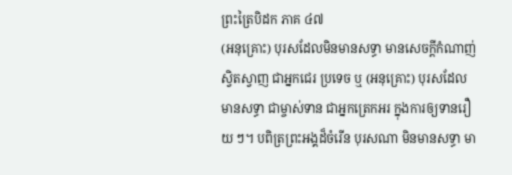ព្រះត្រៃបិដក ភាគ ៤៧
(អនុគ្រោះ) បុរសដែលមិនមានសទ្ធា មានសេចក្តីកំណាញ់ស្វិតស្វាញ ជាអ្នកជេរ ប្រទេច ឬ (អនុគ្រោះ) បុរសដែលមានសទ្ធា ជាម្ចាស់ទាន ជាអ្នកត្រេកអរ ក្នុងការឲ្យទានរឿយ ៗ។ បពិត្រព្រះអង្គដ៏ចំរើន បុរសណា មិនមានសទ្ធា មា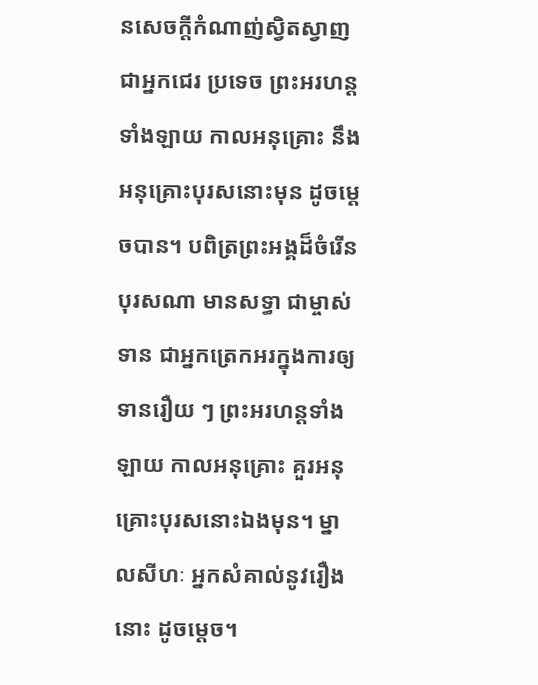នសេចក្តីកំណាញ់ស្វិតស្វាញ ជាអ្នកជេរ ប្រទេច ព្រះអរហន្តទាំងឡាយ កាលអនុគ្រោះ នឹងអនុគ្រោះបុរសនោះមុន ដូចម្តេចបាន។ បពិត្រព្រះអង្គដ៏ចំរើន បុរសណា មានសទ្ធា ជាម្ចាស់ទាន ជាអ្នកត្រេកអរក្នុងការឲ្យទានរឿយ ៗ ព្រះអរហន្តទាំងឡាយ កាលអនុគ្រោះ គួរអនុគ្រោះបុរសនោះឯងមុន។ ម្នាលសីហៈ អ្នកសំគាល់នូវរឿងនោះ ដូចម្តេច។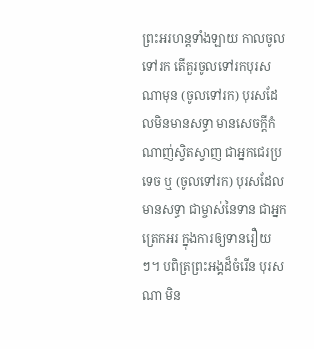ព្រះអរហន្តទាំងឡាយ កាលចូលទៅរក តើគួរចូលទៅរកបុរសណាមុន (ចូលទៅរក) បុរសដែលមិនមានសទ្ធា មានសេចក្តីកំណាញ់ស្វិតស្វាញ ជាអ្នកជេរប្រទេច ឬ (ចូលទៅរក) បុរសដែលមានសទ្ធា ជាម្ចាស់នៃទាន ជាអ្នកត្រេកអរ ក្នុងការឲ្យទានរឿយ ៗ។ បពិត្រព្រះអង្គដ៏ចំរើន បុរសណា មិន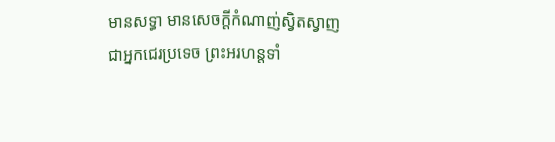មានសទ្ធា មានសេចក្តីកំណាញ់ស្វិតស្វាញ ជាអ្នកជេរប្រទេច ព្រះអរហន្តទាំ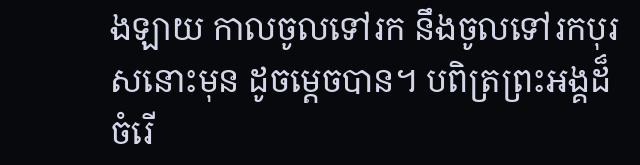ងឡាយ កាលចូលទៅរក នឹងចូលទៅរកបុរសនោះមុន ដូចម្តេចបាន។ បពិត្រព្រះអង្គដ៏ចំរើ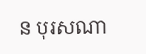ន បុរសណា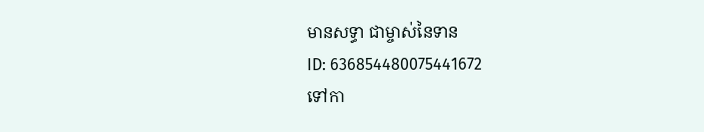មានសទ្ធា ជាម្ចាស់នៃទាន
ID: 636854480075441672
ទៅកា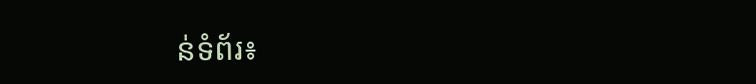ន់ទំព័រ៖